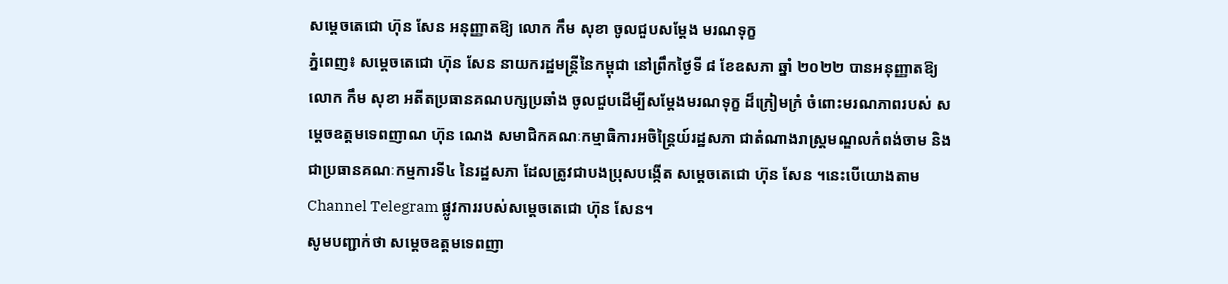សម្ដេចតេជោ ហ៊ុន សែន អនុញ្ញាតឱ្យ លោក កឹម សុខា ចូលជួបសម្តែង មរណទុក្ខ
ភ្នំពេញ៖ សម្តេចតេជោ ហ៊ុន សែន នាយករដ្ឋមន្ត្រីនៃកម្ពុជា នៅព្រឹកថ្ងៃទី ៨ ខែឧសភា ឆ្នាំ ២០២២ បានអនុញ្ញាតឱ្យលោក កឹម សុខា អតីតប្រធានគណបក្សប្រឆាំង ចូលជួបដើម្បីសម្តែងមរណទុក្ខ ដ៏ក្រៀមក្រំ ចំពោះមរណភាពរបស់ សម្តេចឧត្តមទេពញាណ ហ៊ុន ណេង សមាជិកគណៈកម្មាធិការអចិន្ត្រៃយ៍រដ្ឋសភា ជាតំណាងរាស្ត្រមណ្ឌលកំពង់ចាម និងជាប្រធានគណៈកម្មការទី៤ នៃរដ្ឋសភា ដែលត្រូវជាបងប្រុសបង្កើត សម្តេចតេជោ ហ៊ុន សែន ។នេះបើយោងតាម Channel Telegram ផ្លូវការរបស់សម្ដេចតេជោ ហ៊ុន សែន។
សូមបញ្ជាក់ថា សម្ដេចឧត្ដមទេពញា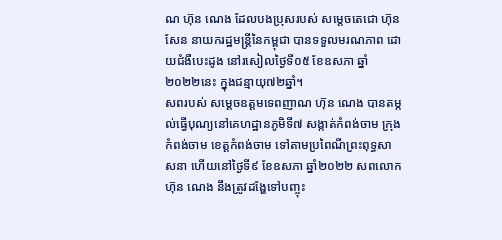ណ ហ៊ុន ណេង ដែលបងប្រុសរបស់ សម្តេចតេជោ ហ៊ុន សែន នាយករដ្ឋមន្រ្តីនៃកម្ពុជា បានទទួលមរណភាព ដោយជំងឺបេះដូង នៅរសៀលថ្ងៃទី០៥ ខែឧសភា ឆ្នាំ២០២២នេះ ក្នុងជន្មាយុ៧២ឆ្នាំ។
សពរបស់ សម្ដេចឧត្ដមទេពញាណ ហ៊ុន ណេង បានតម្កល់ធ្វើបុណ្យនៅគេហដ្ឋានភូមិទី៧ សង្កាត់កំពង់ចាម ក្រុងកំពង់ចាម ខេត្តកំពង់ចាម ទៅតាមប្រពៃណីព្រះពុទ្ធសាសនា ហើយនៅថ្ងៃទី៩ ខែឧសភា ឆ្នាំ២០២២ សពលោក ហ៊ុន ណេង នឹងត្រូវដង្ហែទៅបញ្ចុះ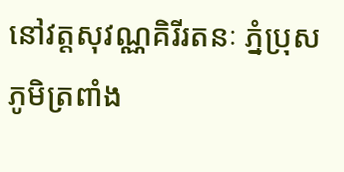នៅវត្តសុវណ្ណគិរីរតនៈ ភ្នំប្រុស ភូមិត្រពាំង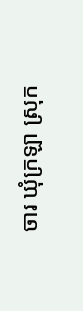ចារ ឃុំក្រឡា ស្រុក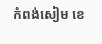កំពង់សៀម ខេ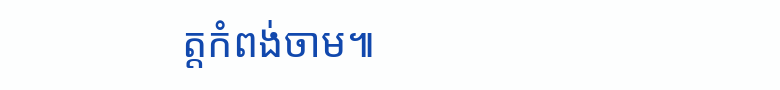ត្តកំពង់ចាម៕